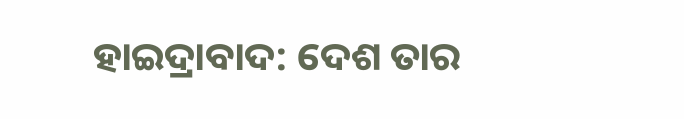ହାଇଦ୍ରାବାଦ: ଦେଶ ତାର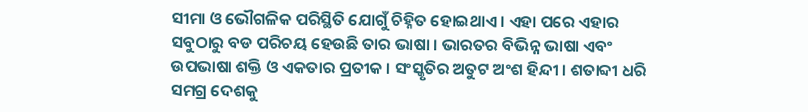ସୀମା ଓ ଭୌଗଳିକ ପରିସ୍ଥିତି ଯୋଗୁଁ ଚିହ୍ନିତ ହୋଇଥାଏ । ଏହା ପରେ ଏହାର ସବୁଠାରୁ ବଡ ପରିଚୟ ହେଉଛି ତାର ଭାଷା । ଭାରତର ବିଭିନ୍ନ ଭାଷା ଏବଂ ଉପଭାଷା ଶକ୍ତି ଓ ଏକତାର ପ୍ରତୀକ । ସଂସ୍କୃତିର ଅତୁଟ ଅଂଶ ହିନ୍ଦୀ । ଶତାବ୍ଦୀ ଧରି ସମଗ୍ର ଦେଶକୁ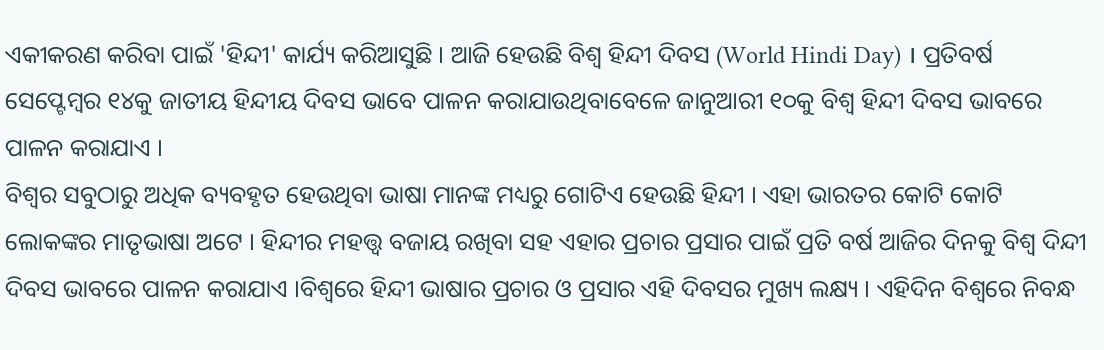ଏକୀକରଣ କରିବା ପାଇଁ 'ହିନ୍ଦୀ' କାର୍ଯ୍ୟ କରିଆସୁଛି । ଆଜି ହେଉଛି ବିଶ୍ବ ହିନ୍ଦୀ ଦିବସ (World Hindi Day) । ପ୍ରତିବର୍ଷ ସେପ୍ଟେମ୍ବର ୧୪କୁ ଜାତୀୟ ହିନ୍ଦୀୟ ଦିବସ ଭାବେ ପାଳନ କରାଯାଉଥିବାବେଳେ ଜାନୁଆରୀ ୧୦କୁ ବିଶ୍ବ ହିନ୍ଦୀ ଦିବସ ଭାବରେ ପାଳନ କରାଯାଏ ।
ବିଶ୍ବର ସବୁଠାରୁ ଅଧିକ ବ୍ୟବହୃତ ହେଉଥିବା ଭାଷା ମାନଙ୍କ ମଧ୍ୟରୁ ଗୋଟିଏ ହେଉଛି ହିନ୍ଦୀ । ଏହା ଭାରତର କୋଟି କୋଟି ଲୋକଙ୍କର ମାତୃଭାଷା ଅଟେ । ହିନ୍ଦୀର ମହତ୍ତ୍ବ ବଜାୟ ରଖିବା ସହ ଏହାର ପ୍ରଚାର ପ୍ରସାର ପାଇଁ ପ୍ରତି ବର୍ଷ ଆଜିର ଦିନକୁ ବିଶ୍ବ ଦିନ୍ଦୀ ଦିବସ ଭାବରେ ପାଳନ କରାଯାଏ ।ବିଶ୍ବରେ ହିନ୍ଦୀ ଭାଷାର ପ୍ରଚାର ଓ ପ୍ରସାର ଏହି ଦିବସର ମୁଖ୍ୟ ଲକ୍ଷ୍ୟ । ଏହିଦିନ ବିଶ୍ବରେ ନିବନ୍ଧ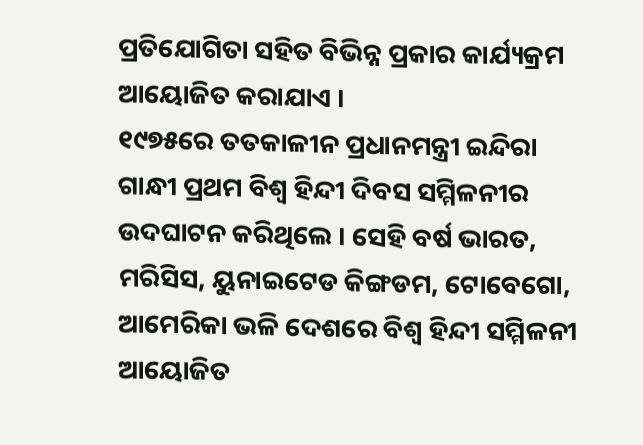ପ୍ରତିଯୋଗିତା ସହିତ ବିଭିନ୍ନ ପ୍ରକାର କାର୍ଯ୍ୟକ୍ରମ ଆୟୋଜିତ କରାଯାଏ ।
୧୯୭୫ରେ ତତକାଳୀନ ପ୍ରଧାନମନ୍ତ୍ରୀ ଇନ୍ଦିରା ଗାନ୍ଧୀ ପ୍ରଥମ ବିଶ୍ବ ହିନ୍ଦୀ ଦିବସ ସମ୍ମିଳନୀର ଉଦଘାଟନ କରିଥିଲେ । ସେହି ବର୍ଷ ଭାରତ, ମରିସିସ, ୟୁନାଇଟେଡ କିଙ୍ଗଡମ, ଟୋବେଗୋ, ଆମେରିକା ଭଳି ଦେଶରେ ବିଶ୍ବ ହିନ୍ଦୀ ସମ୍ମିଳନୀ ଆୟୋଜିତ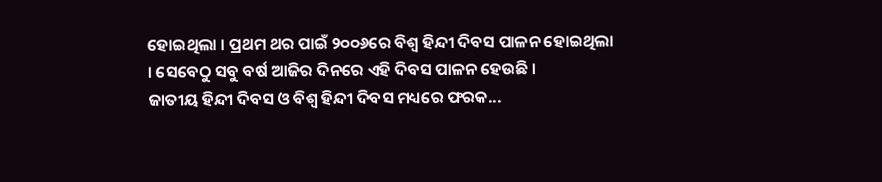ହୋଇଥିଲା । ପ୍ରଥମ ଥର ପାଇଁ ୨୦୦୬ରେ ବିଶ୍ବ ହିନ୍ଦୀ ଦିବସ ପାଳନ ହୋଇଥିଲା । ସେବେଠୁ ସବୁ ବର୍ଷ ଆଜିର ଦିନରେ ଏହି ଦିବସ ପାଳନ ହେଉଛି ।
ଜାତୀୟ ହିନ୍ଦୀ ଦିବସ ଓ ବିଶ୍ବ ହିନ୍ଦୀ ଦିବସ ମଧ୍ୟରେ ଫରକ...